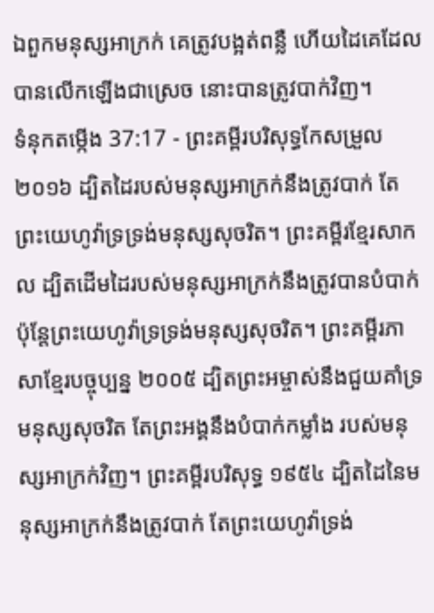ឯពួកមនុស្សអាក្រក់ គេត្រូវបង្អត់ពន្លឺ ហើយដៃគេដែលបានលើកឡើងជាស្រេច នោះបានត្រូវបាក់វិញ។
ទំនុកតម្កើង 37:17 - ព្រះគម្ពីរបរិសុទ្ធកែសម្រួល ២០១៦ ដ្បិតដៃរបស់មនុស្សអាក្រក់នឹងត្រូវបាក់ តែព្រះយេហូវ៉ាទ្រទ្រង់មនុស្សសុចរិត។ ព្រះគម្ពីរខ្មែរសាកល ដ្បិតដើមដៃរបស់មនុស្សអាក្រក់នឹងត្រូវបានបំបាក់ ប៉ុន្តែព្រះយេហូវ៉ាទ្រទ្រង់មនុស្សសុចរិត។ ព្រះគម្ពីរភាសាខ្មែរបច្ចុប្បន្ន ២០០៥ ដ្បិតព្រះអម្ចាស់នឹងជួយគាំទ្រមនុស្សសុចរិត តែព្រះអង្គនឹងបំបាក់កម្លាំង របស់មនុស្សអាក្រក់វិញ។ ព្រះគម្ពីរបរិសុទ្ធ ១៩៥៤ ដ្បិតដៃនៃមនុស្សអាក្រក់នឹងត្រូវបាក់ តែព្រះយេហូវ៉ាទ្រង់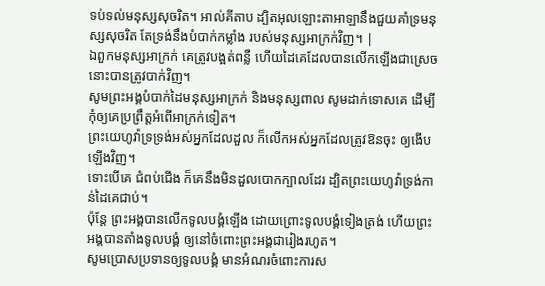ទប់ទល់មនុស្សសុចរិត។ អាល់គីតាប ដ្បិតអុលឡោះតាអាឡានឹងជួយគាំទ្រមនុស្សសុចរិត តែទ្រង់នឹងបំបាក់កម្លាំង របស់មនុស្សអាក្រក់វិញ។ |
ឯពួកមនុស្សអាក្រក់ គេត្រូវបង្អត់ពន្លឺ ហើយដៃគេដែលបានលើកឡើងជាស្រេច នោះបានត្រូវបាក់វិញ។
សូមព្រះអង្គបំបាក់ដៃមនុស្សអាក្រក់ និងមនុស្សពាល សូមដាក់ទោសគេ ដើម្បីកុំឲ្យគេប្រព្រឹត្តអំពើអាក្រក់ទៀត។
ព្រះយេហូវ៉ាទ្រទ្រង់អស់អ្នកដែលដួល ក៏លើកអស់អ្នកដែលត្រូវឱនចុះ ឲ្យងើបឡើងវិញ។
ទោះបើគេ ជំពប់ជើង ក៏គេនឹងមិនដួលបោកក្បាលដែរ ដ្បិតព្រះយេហូវ៉ាទ្រង់កាន់ដៃគេជាប់។
ប៉ុន្ដែ ព្រះអង្គបានលើកទូលបង្គំឡើង ដោយព្រោះទូលបង្គំទៀងត្រង់ ហើយព្រះអង្គបានតាំងទូលបង្គំ ឲ្យនៅចំពោះព្រះអង្គជារៀងរហូត។
សូមប្រោសប្រទានឲ្យទូលបង្គំ មានអំណរចំពោះការស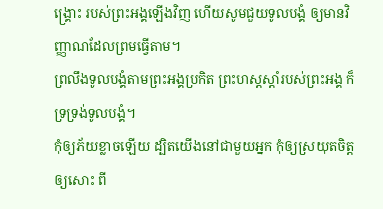ង្គ្រោះ របស់ព្រះអង្គឡើងវិញ ហើយសូមជួយទូលបង្គំ ឲ្យមានវិញ្ញាណដែលព្រមធ្វើតាម។
ព្រលឹងទូលបង្គំតាមព្រះអង្គប្រកិត ព្រះហស្តស្តាំរបស់ព្រះអង្គ ក៏ទ្រទ្រង់ទូលបង្គំ។
កុំឲ្យភ័យខ្លាចឡើយ ដ្បិតយើងនៅជាមួយអ្នក កុំឲ្យស្រយុតចិត្តឲ្យសោះ ពី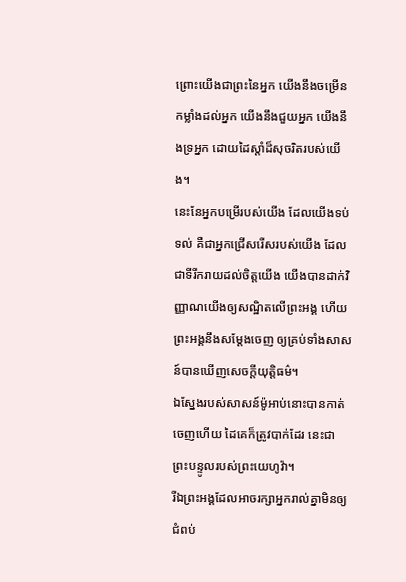ព្រោះយើងជាព្រះនៃអ្នក យើងនឹងចម្រើនកម្លាំងដល់អ្នក យើងនឹងជួយអ្នក យើងនឹងទ្រអ្នក ដោយដៃស្តាំដ៏សុចរិតរបស់យើង។
នេះនែអ្នកបម្រើរបស់យើង ដែលយើងទប់ទល់ គឺជាអ្នកជ្រើសរើសរបស់យើង ដែលជាទីរីករាយដល់ចិត្តយើង យើងបានដាក់វិញ្ញាណយើងឲ្យសណ្ឋិតលើព្រះអង្គ ហើយព្រះអង្គនឹងសម្ដែងចេញ ឲ្យគ្រប់ទាំងសាសន៍បានឃើញសេចក្ដីយុត្តិធម៌។
ឯស្នែងរបស់សាសន៍ម៉ូអាប់នោះបានកាត់ចេញហើយ ដៃគេក៏ត្រូវបាក់ដែរ នេះជាព្រះបន្ទូលរបស់ព្រះយេហូវ៉ា។
រីឯព្រះអង្គដែលអាចរក្សាអ្នករាល់គ្នាមិនឲ្យជំពប់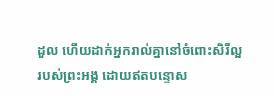ដួល ហើយដាក់អ្នករាល់គ្នានៅចំពោះសិរីល្អរបស់ព្រះអង្គ ដោយឥតបន្ទោស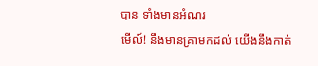បាន ទាំងមានអំណរ
មើល៍! នឹងមានគ្រាមកដល់ យើងនឹងកាត់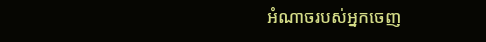អំណាចរបស់អ្នកចេញ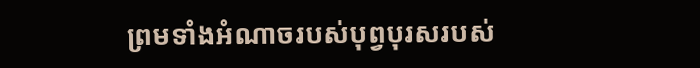ព្រមទាំងអំណាចរបស់បុព្វបុរសរបស់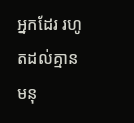អ្នកដែរ រហូតដល់គ្មានមនុ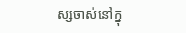ស្សចាស់នៅក្នុ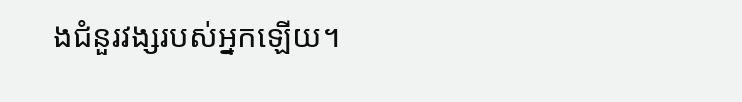ងជំនួរវង្សរបស់អ្នកឡើយ។